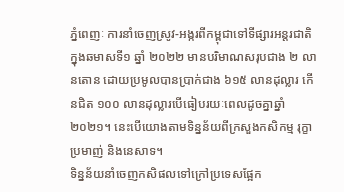ភ្នំពេញៈ ការនាំចេញស្រូវ-អង្ករពីកម្ពុជាទៅទីផ្សារអន្តរជាតិក្នុងឆមាសទី១ ឆ្នាំ ២០២២ មានបរិមាណសរុបជាង ២ លានតោន ដោយប្រមូលបានប្រាក់ជាង ៦១៥ លានដុល្លារ កើនជិត ១០០ លានដុល្លារបើធៀបរយៈពេលដូចគ្នាឆ្នាំ ២០២១។ នេះបើយោងតាមទិន្នន័យពីក្រសួងកសិកម្ម រុក្ខាប្រមាញ់ និងនេសាទ។
ទិន្នន័យនាំចេញកសិផលទៅក្រៅប្រទេសផ្អែក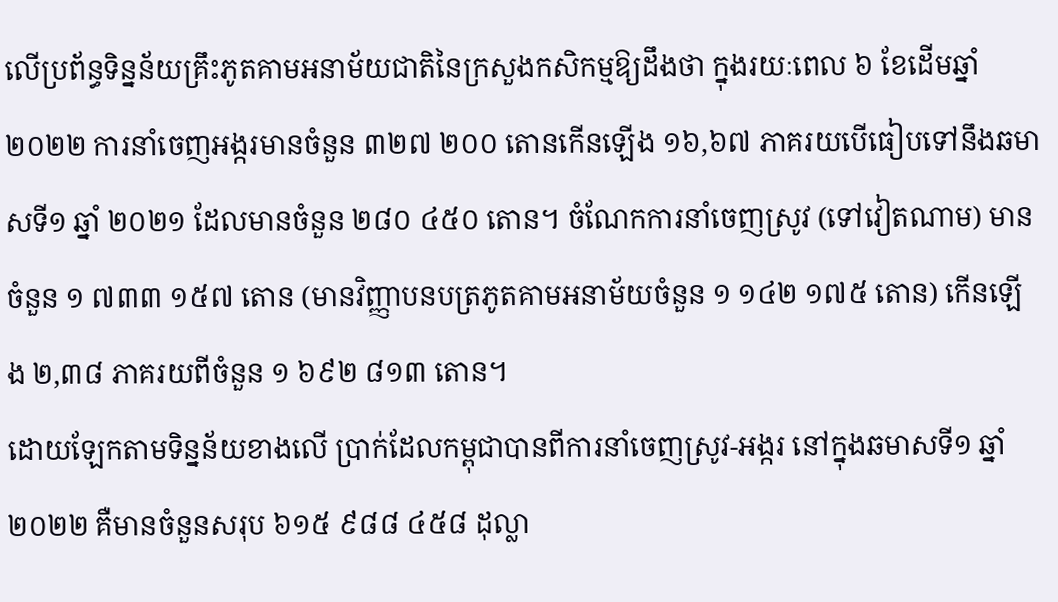លើប្រព័ន្ធទិន្នន័យគ្រឹះភូតគាមអនាម័យជាតិនៃក្រសួងកសិកម្មឱ្យដឹងថា ក្នុងរយៈពេល ៦ ខែដើមឆ្នាំ ២០២២ ការនាំចេញអង្ករមានចំនួន ៣២៧ ២០០ តោនកើនឡើង ១៦,៦៧ ភាគរយបើធៀបទៅនឹងឆមាសទី១ ឆ្នាំ ២០២១ ដែលមានចំនួន ២៨០ ៤៥០ តោន។ ចំណែកការនាំចេញស្រូវ (ទៅវៀតណាម) មានចំនួន ១ ៧៣៣ ១៥៧ តោន (មានវិញ្ញាបនបត្រភូតគាមអនាម័យចំនួន ១ ១៤២ ១៧៥ តោន) កើនឡើង ២,៣៨ ភាគរយពីចំនួន ១ ៦៩២ ៨១៣ តោន។
ដោយឡែកតាមទិន្នន័យខាងលើ ប្រាក់ដែលកម្ពុជាបានពីការនាំចេញស្រូវ-អង្ករ នៅក្នុងឆមាសទី១ ឆ្នាំ ២០២២ គឺមានចំនួនសរុប ៦១៥ ៩៨៨ ៤៥៨ ដុល្លា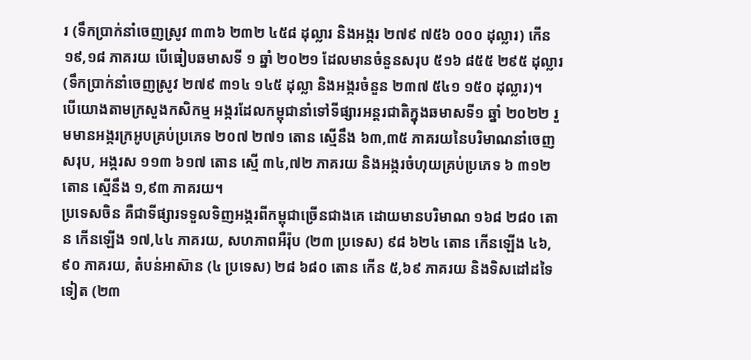រ (ទឹកប្រាក់នាំចេញស្រូវ ៣៣៦ ២៣២ ៤៥៨ ដុល្លារ និងអង្ករ ២៧៩ ៧៥៦ ០០០ ដុល្លារ) កើន ១៩,១៨ ភាគរយ បើធៀបឆមាសទី ១ ឆ្នាំ ២០២១ ដែលមានចំនួនសរុប ៥១៦ ៨៥៥ ២៩៥ ដុល្លារ (ទឹកប្រាក់នាំចេញស្រូវ ២៧៩ ៣១៤ ១៤៥ ដុល្លា និងអង្ករចំនួន ២៣៧ ៥៤១ ១៥០ ដុល្លារ)។
បើយោងតាមក្រសួងកសិកម្ម អង្ករដែលកម្ពុជានាំទៅទីផ្សារអន្តរជាតិក្នុងឆមាសទី១ ឆ្នាំ ២០២២ រួមមានអង្ករក្រអូបគ្រប់ប្រភេទ ២០៧ ២៧១ តោន ស្មើនឹង ៦៣,៣៥ ភាគរយនៃបរិមាណនាំចេញសរុប, អង្ករស ១១៣ ៦១៧ តោន ស្មើ ៣៤,៧២ ភាគរយ និងអង្ករចំហុយគ្រប់ប្រភេទ ៦ ៣១២ តោន ស្មើនឹង ១,៩៣ ភាគរយ។
ប្រទេសចិន គឺជាទីផ្សារទទួលទិញអង្ករពីកម្ពុជាច្រើនជាងគេ ដោយមានបរិមាណ ១៦៨ ២៨០ តោន កើនឡើង ១៧,៤៤ ភាគរយ, សហភាពអឺរ៉ុប (២៣ ប្រទេស) ៩៨ ៦២៤ តោន កើនឡើង ៤៦,៩០ ភាគរយ, តំបន់អាស៊ាន (៤ ប្រទេស) ២៨ ៦៨០ តោន កើន ៥,៦៩ ភាគរយ និងទិសដៅដទៃទៀត (២៣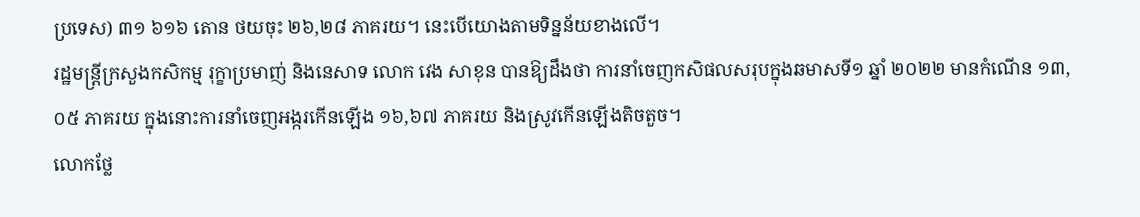ប្រទេស) ៣១ ៦១៦ តោន ថយចុះ ២៦,២៨ ភាគរយ។ នេះបើយោងតាមទិន្នន័យខាងលើ។
រដ្ឋមន្ត្រីក្រសួងកសិកម្ម រុក្ខាប្រមាញ់ និងនេសាទ លោក វេង សាខុន បានឱ្យដឹងថា ការនាំចេញកសិផលសរុបក្នុងឆមាសទី១ ឆ្នាំ ២០២២ មានកំណើន ១៣,០៥ ភាគរយ ក្នុងនោះការនាំចេញអង្ករកើនឡើង ១៦,៦៧ ភាគរយ និងស្រូវកើនឡើងតិចតួច។
លោកថ្លែ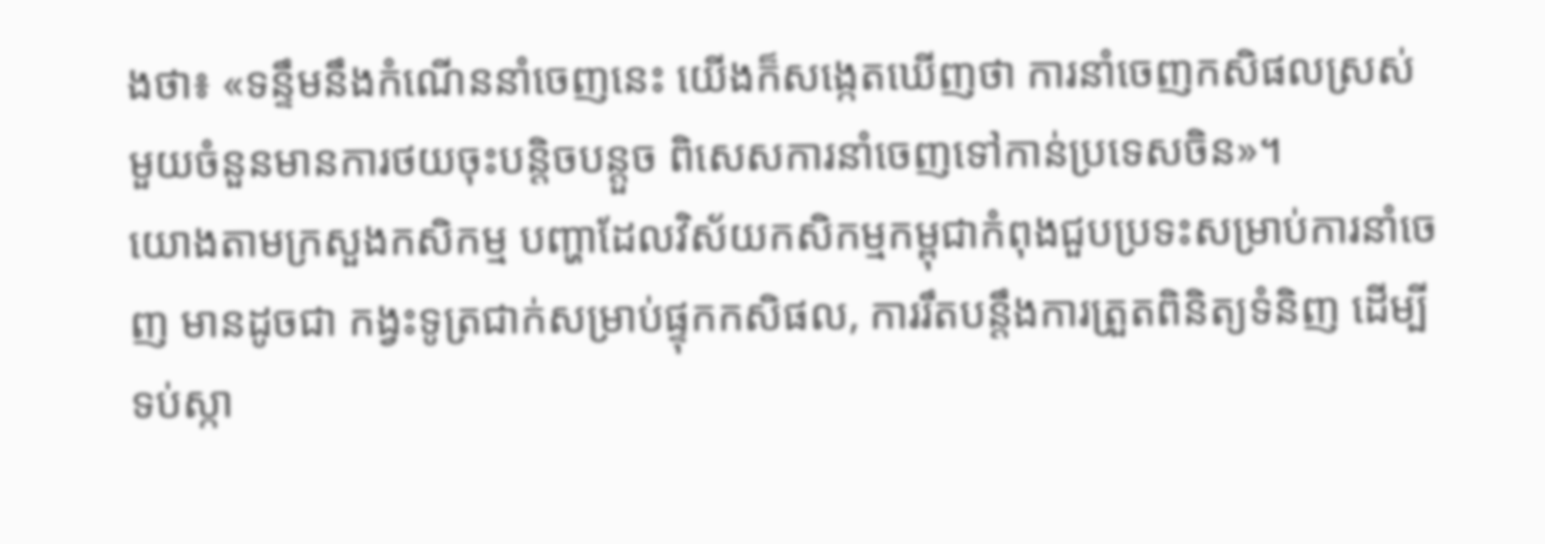ងថា៖ «ទន្ទឹមនឹងកំណើននាំចេញនេះ យើងក៏សង្កេតឃើញថា ការនាំចេញកសិផលស្រស់មួយចំនួនមានការថយចុះបន្តិចបន្តួច ពិសេសការនាំចេញទៅកាន់ប្រទេសចិន»។
យោងតាមក្រសួងកសិកម្ម បញ្ហាដែលវិស័យកសិកម្មកម្ពុជាកំពុងជួបប្រទះសម្រាប់ការនាំចេញ មានដូចជា កង្វះទូត្រជាក់សម្រាប់ផ្ទុកកសិផល, ការរឹតបន្តឹងការត្រួតពិនិត្យទំនិញ ដើម្បីទប់ស្កា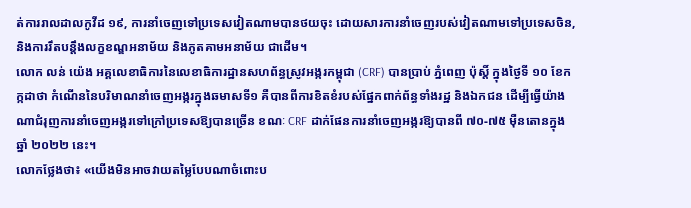ត់ការរាលដាលកូវីដ ១៩, ការនាំចេញទៅប្រទេសវៀតណាមបានថយចុះ ដោយសារការនាំចេញរបស់វៀតណាមទៅប្រទេសចិន, និងការរឹតបន្តឹងលក្ខខណ្ឌអនាម័យ និងភូតគាមអនាម័យ ជាដើម។
លោក លន់ យ៉េង អគ្គលេខាធិការនៃលេខាធិការដ្ឋានសហព័ន្ធស្រូវអង្ករកម្ពុជា (CRF) បានប្រាប់ ភ្នំពេញ ប៉ុស្តិ៍ ក្នុងថ្ងៃទី ១០ ខែកក្កដាថា កំណើននៃបរិមាណនាំចេញអង្ករក្នុងឆមាសទី១ គឺបានពីការខិតខំរបស់ផ្នែកពាក់ព័ន្ធទាំងរដ្ឋ និងឯកជន ដើម្បីធ្វើយ៉ាងណាជំរុញការនាំចេញអង្ករទៅក្រៅប្រទេសឱ្យបានច្រើន ខណៈ CRF ដាក់ផែនការនាំចេញអង្ករឱ្យបានពី ៧០-៧៥ ម៉ឺនតោនក្នុងឆ្នាំ ២០២២ នេះ។
លោកថ្លែងថា៖ «យើងមិនអាចវាយតម្លៃបែបណាចំពោះប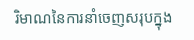រិមាណនៃការនាំចេញសរុបក្នុង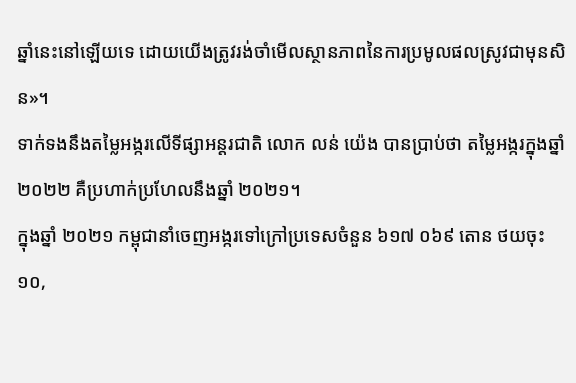ឆ្នាំនេះនៅឡើយទេ ដោយយើងត្រូវរង់ចាំមើលស្ថានភាពនៃការប្រមូលផលស្រូវជាមុនសិន»។
ទាក់ទងនឹងតម្លៃអង្ករលើទីផ្សាអន្តរជាតិ លោក លន់ យ៉េង បានប្រាប់ថា តម្លៃអង្ករក្នុងឆ្នាំ ២០២២ គឺប្រហាក់ប្រហែលនឹងឆ្នាំ ២០២១។
ក្នុងឆ្នាំ ២០២១ កម្ពុជានាំចេញអង្ករទៅក្រៅប្រទេសចំនួន ៦១៧ ០៦៩ តោន ថយចុះ ១០,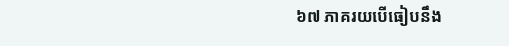៦៧ ភាគរយបើធៀបនឹង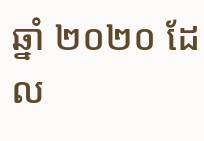ឆ្នាំ ២០២០ ដែល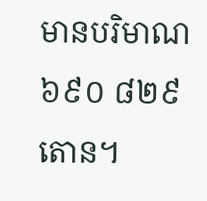មានបរិមាណ ៦៩០ ៨២៩ តោន។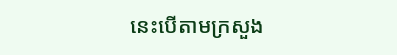នេះបើតាមក្រសួង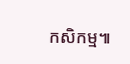កសិកម្ម៕